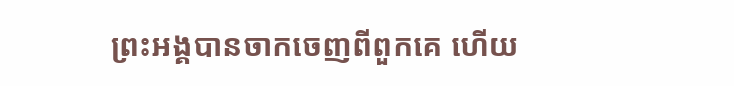ព្រះអង្គបានចាកចេញពីពួកគេ ហើយ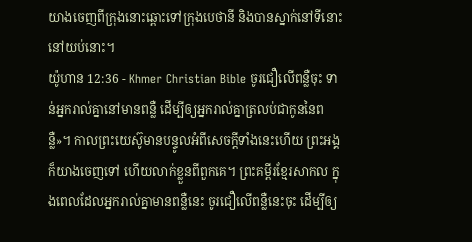យាងចេញពីក្រុងនោះឆ្ពោះទៅក្រុងបេថានី និងបានស្នាក់នៅទីនោះនៅយប់នោះ។
យ៉ូហាន 12:36 - Khmer Christian Bible ចូរជឿលើពន្លឺចុះ ទាន់អ្នករាល់គ្នានៅមានពន្លឺ ដើម្បីឲ្យអ្នករាល់គ្នាត្រលប់ជាកូននៃពន្លឺ»។ កាលព្រះយេស៊ូមានបន្ទូលអំពីសេចក្ដីទាំងនេះហើយ ព្រះអង្គក៏យាងចេញទៅ ហើយលាក់ខ្លួនពីពួកគេ។ ព្រះគម្ពីរខ្មែរសាកល ក្នុងពេលដែលអ្នករាល់គ្នាមានពន្លឺនេះ ចូរជឿលើពន្លឺនេះចុះ ដើម្បីឲ្យ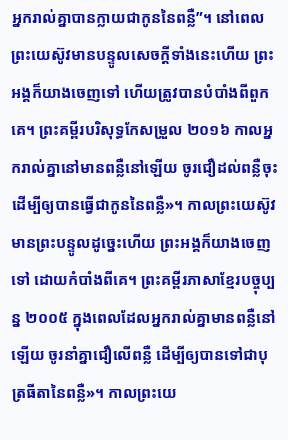អ្នករាល់គ្នាបានក្លាយជាកូននៃពន្លឺ”។ នៅពេលព្រះយេស៊ូវមានបន្ទូលសេចក្ដីទាំងនេះហើយ ព្រះអង្គក៏យាងចេញទៅ ហើយត្រូវបានបំបាំងពីពួកគេ។ ព្រះគម្ពីរបរិសុទ្ធកែសម្រួល ២០១៦ កាលអ្នករាល់គ្នានៅមានពន្លឺនៅឡើយ ចូរជឿដល់ពន្លឺចុះ ដើម្បីឲ្យបានធ្វើជាកូននៃពន្លឺ»។ កាលព្រះយេស៊ូវមានព្រះបន្ទូលដូច្នេះហើយ ព្រះអង្គក៏យាងចេញទៅ ដោយកំបាំងពីគេ។ ព្រះគម្ពីរភាសាខ្មែរបច្ចុប្បន្ន ២០០៥ ក្នុងពេលដែលអ្នករាល់គ្នាមានពន្លឺនៅឡើយ ចូរនាំគ្នាជឿលើពន្លឺ ដើម្បីឲ្យបានទៅជាបុត្រធីតានៃពន្លឺ»។ កាលព្រះយេ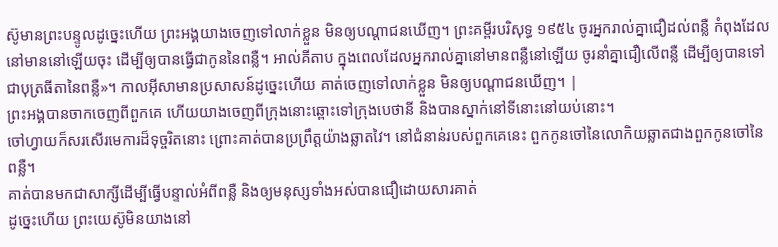ស៊ូមានព្រះបន្ទូលដូច្នេះហើយ ព្រះអង្គយាងចេញទៅលាក់ខ្លួន មិនឲ្យបណ្ដាជនឃើញ។ ព្រះគម្ពីរបរិសុទ្ធ ១៩៥៤ ចូរអ្នករាល់គ្នាជឿដល់ពន្លឺ កំពុងដែលនៅមាននៅឡើយចុះ ដើម្បីឲ្យបានធ្វើជាកូននៃពន្លឺ។ អាល់គីតាប ក្នុងពេលដែលអ្នករាល់គ្នានៅមានពន្លឺនៅឡើយ ចូរនាំគ្នាជឿលើពន្លឺ ដើម្បីឲ្យបានទៅជាបុត្រធីតានៃពន្លឺ»។ កាលអ៊ីសាមានប្រសាសន៍ដូច្នេះហើយ គាត់ចេញទៅលាក់ខ្លួន មិនឲ្យបណ្ដាជនឃើញ។ |
ព្រះអង្គបានចាកចេញពីពួកគេ ហើយយាងចេញពីក្រុងនោះឆ្ពោះទៅក្រុងបេថានី និងបានស្នាក់នៅទីនោះនៅយប់នោះ។
ចៅហ្វាយក៏សរសើរមេការដ៏ទុច្ចរិតនោះ ព្រោះគាត់បានប្រព្រឹត្ដយ៉ាងឆ្លាតវៃ។ នៅជំនាន់របស់ពួកគេនេះ ពួកកូនចៅនៃលោកិយឆ្លាតជាងពួកកូនចៅនៃពន្លឺ។
គាត់បានមកជាសាក្សីដើម្បីធ្វើបន្ទាល់អំពីពន្លឺ និងឲ្យមនុស្សទាំងអស់បានជឿដោយសារគាត់
ដូច្នេះហើយ ព្រះយេស៊ូមិនយាងនៅ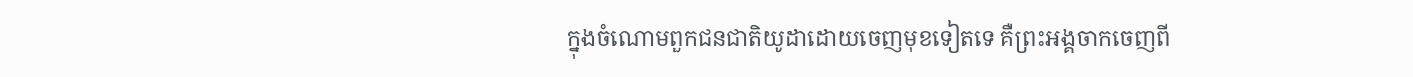ក្នុងចំណោមពួកជនជាតិយូដាដោយចេញមុខទៀតទេ គឺព្រះអង្គចាកចេញពី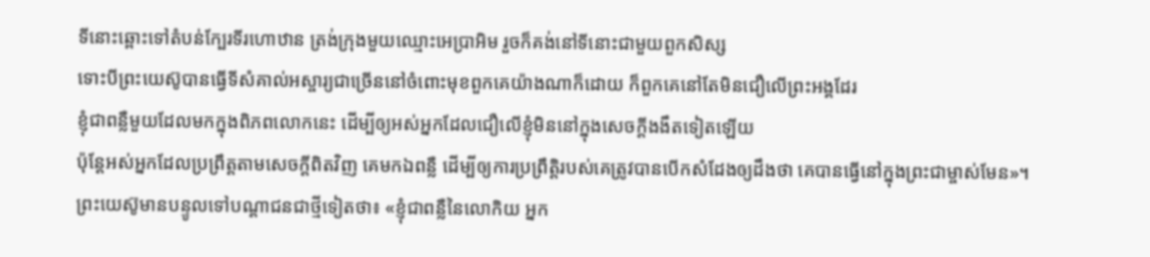ទីនោះឆ្ពោះទៅតំបន់ក្បែរទីរហោឋាន ត្រង់ក្រុងមួយឈ្មោះអេប្រាអិម រួចក៏គង់នៅទីនោះជាមួយពួកសិស្ស
ទោះបីព្រះយេស៊ូបានធ្វើទីសំគាល់អស្ចារ្យជាច្រើននៅចំពោះមុខពួកគេយ៉ាងណាក៏ដោយ ក៏ពួកគេនៅតែមិនជឿលើព្រះអង្គដែរ
ខ្ញុំជាពន្លឺមួយដែលមកក្នុងពិភពលោកនេះ ដើម្បីឲ្យអស់អ្នកដែលជឿលើខ្ញុំមិននៅក្នុងសេចក្ដីងងឹតទៀតឡើយ
ប៉ុន្ដែអស់អ្នកដែលប្រព្រឹត្តតាមសេចក្ដីពិតវិញ គេមកឯពន្លឺ ដើម្បីឲ្យការប្រព្រឹត្តិរបស់គេត្រូវបានបើកសំដែងឲ្យដឹងថា គេបានធ្វើនៅក្នុងព្រះជាម្ចាស់មែន»។
ព្រះយេស៊ូមានបន្ទូលទៅបណ្ដាជនជាថ្មីទៀតថា៖ «ខ្ញុំជាពន្លឺនៃលោកិយ អ្នក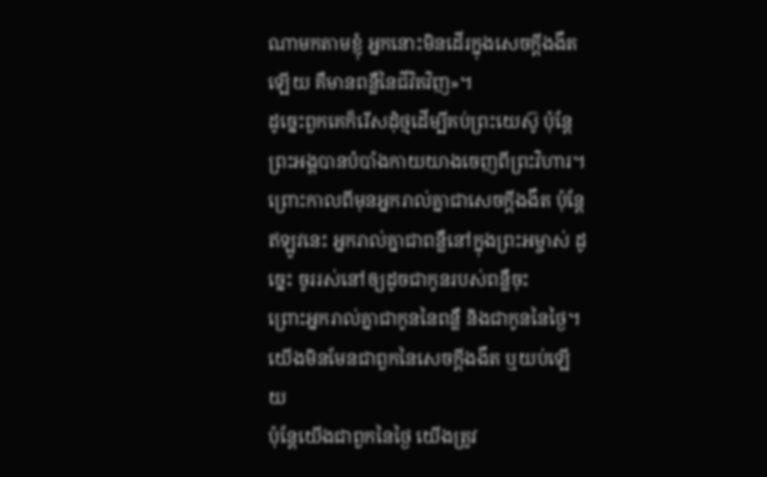ណាមកតាមខ្ញុំ អ្នកនោះមិនដើរក្នុងសេចក្ដីងងឹតឡើយ គឺមានពន្លឺនៃជីវិតវិញ»។
ដូច្នេះពួកគេក៏រើសដុំថ្មដើម្បីគប់ព្រះយេស៊ូ ប៉ុន្ដែព្រះអង្គបានបំបាំងកាយយាងចេញពីព្រះវិហារ។
ព្រោះកាលពីមុនអ្នករាល់គ្នាជាសេចក្ដីងងឹត ប៉ុន្ដែឥឡូវនេះ អ្នករាល់គ្នាជាពន្លឺនៅក្នុងព្រះអម្ចាស់ ដូច្នេះ ចូររស់នៅឲ្យដូចជាកូនរបស់ពន្លឺចុះ
ព្រោះអ្នករាល់គ្នាជាកូននៃពន្លឺ និងជាកូននៃថ្ងៃ។ យើងមិនមែនជាពួកនៃសេចក្ដីងងឹត ឬយប់ឡើយ
ប៉ុន្ដែយើងជាពួកនៃថ្ងៃ យើងត្រូវ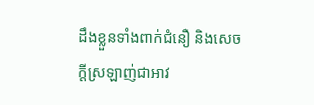ដឹងខ្លួនទាំងពាក់ជំនឿ និងសេចក្ដីស្រឡាញ់ជាអាវ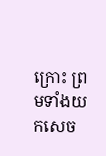ក្រោះ ព្រមទាំងយកសេច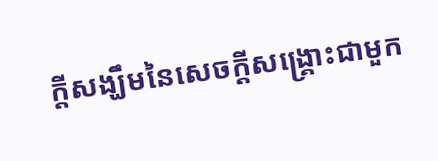ក្ដីសង្ឃឹមនៃសេចក្ដីសង្រ្គោះជាមួក